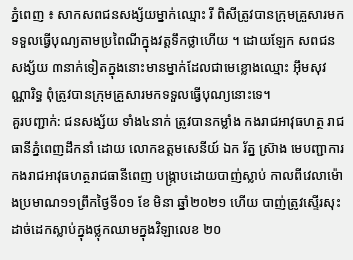ភ្នំពេញ ៖ សាកសពជនសង្ស័យម្នាក់ឈ្មោះ រី ពិសីត្រូវបានក្រុមគ្រួសារមកទទួលធ្វើបុណ្យតាមប្រពៃណីក្នុងវត្តទឹកថ្លាហើយ ។ ដោយឡែក សពជនសង្ស័យ ៣នាក់ទៀតក្នុងនោះមានម្នាក់ដែលជាមេខ្លោងឈ្មោះ អ៊ឹមសុវណ្ណារិទ្ធ ពុំត្រូវបានក្រុមគ្រួសារមកទទួលធ្វើបុណ្យនោះទេ។
គួរបញ្ជាក់: ជនសង្ស័យ ទាំង៤នាក់ ត្រូវបានកម្លាំង កងរាជអាវុធហត្ថ រាជធានីភ្នំពេញដឹកនាំ ដោយ លោកឧត្តមសេនីយ៍ ឯក រ័ត្ន ស្រ៊ាង មេបញ្ជាការកងរាជអាវុធហត្ថរាជធានីពេញ បង្ក្រាបដោយបាញ់ស្លាប់ កាលពីវេលាម៉ោងប្រមាណ១១ព្រឹកថ្ងៃទី០១ ខែ មិនា ឆ្នាំ២០២១ ហើយ បាញ់ត្រូវស្ទើរសុះដាច់ដេកស្លាប់ក្នុងថ្លុកឈាមក្នុងវិឡាលេខ ២០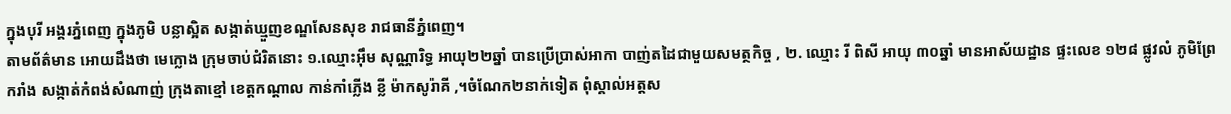ក្នុងបុរី អង្គរភ្នំពេញ ក្នុងភូមិ បន្លាស្អិត សង្កាត់ឃ្មួញខណ្ឌសែនសុខ រាជធានីភ្នំពេញ។
តាមព័ត៌មាន អោយដឹងថា មេក្លោង ក្រុមចាប់ជំរិតនោះ ១.ឈ្មោះអ៊ឹម សុណ្ណារិទ្ធ អាយុ២២ឆ្នាំ បានប្រើប្រាស់អាកា បាញ់តដៃជាមួយសមត្ថកិច្ច , ២. ឈ្មោះ រី ពិសី អាយុ ៣០ឆ្នាំ មានអាស័យដ្ឋាន ផ្ទះលេខ ១២៨ ផ្លូវលំ ភូមិព្រែករាំង សង្កាត់កំពង់សំណាញ់ ក្រុងតាខ្មៅ ខេត្តកណ្តាល កាន់កាំភ្លើង ខ្លី ម៉ាកសូរ៉ាគី ,។ចំណែក២នាក់ទៀត ពុំស្គាល់អត្តស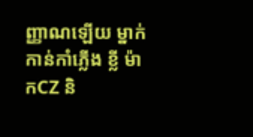ញ្ញាណឡើយ ម្នាក់កាន់កាំភ្លើង ខ្លី ម៉ាកCZ និ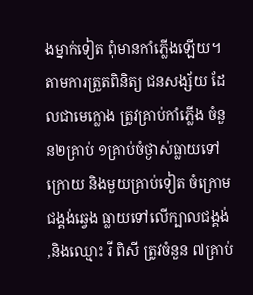ងម្នាក់ទៀត ពុំមានកាំភ្លើងឡើយ។
តាមការត្រួតពិនិត្យ ជនសង្ស័យ ដែលជាមេក្លោង ត្រូវគ្រាប់កាំភ្លើង ចំនួន២គ្រាប់ ១គ្រាប់ចំថ្ងាស់ធ្លាយទៅក្រោយ និងមួយគ្រាប់ទៀត ចំក្រោមជង្គង់ឆ្វេង ធ្លាយទៅលើក្បាលជង្គង់ ,និងឈ្មោះ រី ពិសី ត្រូវចំនួន ៧គ្រាប់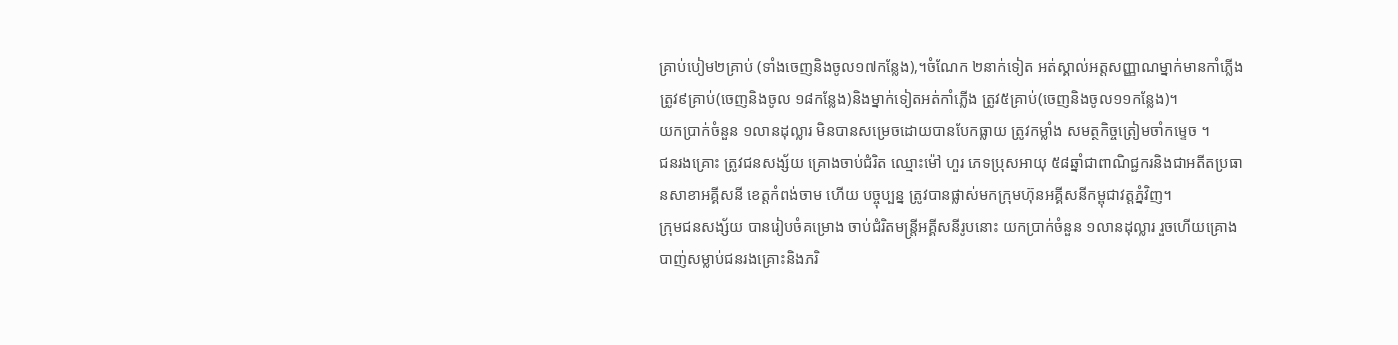គ្រាប់បៀម២គ្រាប់ (ទាំងចេញនិងចូល១៧កន្លែង),។ចំណែក ២នាក់ទៀត អត់ស្គាល់អត្តសញ្ញាណម្នាក់មានកាំភ្លើងត្រូវ៩គ្រាប់(ចេញនិងចូល ១៨កន្លែង)និងម្នាក់ទៀតអត់កាំភ្លើង ត្រូវ៥គ្រាប់(ចេញនិងចូល១១កន្លែង)។
យកប្រាក់ចំនួន ១លានដុល្លារ មិនបានសម្រេចដោយបានបែកធ្លាយ ត្រូវកម្លាំង សមត្ថកិច្ចត្រៀមចាំកម្ទេច ។
ជនរងគ្រោះ ត្រូវជនសង្ស័យ គ្រោងចាប់ជំរិត ឈ្មោះម៉ៅ ហួរ ភេទប្រុសអាយុ ៥៨ឆ្នាំជាពាណិជ្ជករនិងជាអតីតប្រធានសាខាអគ្គីសនី ខេត្តកំពង់ចាម ហើយ បច្ចុប្បន្ន ត្រូវបានផ្លាស់មកក្រុមហ៊ុនអគ្គីសនីកម្ពុជាវត្តភ្នំវិញ។
ក្រុមជនសង្ស័យ បានរៀបចំគម្រោង ចាប់ជំរិតមន្រ្តីអគ្គីសនីរូបនោះ យកប្រាក់ចំនួន ១លានដុល្លារ រួចហើយគ្រោង បាញ់សម្លាប់ជនរងគ្រោះនិងភរិ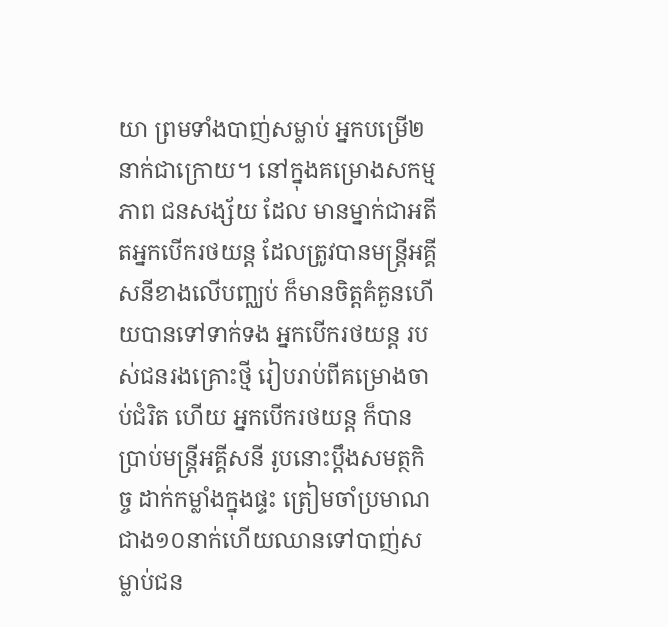យា ព្រមទាំងបាញ់សម្លាប់ អ្នកបម្រើ២នាក់ជាក្រោយ។ នៅក្នុងគម្រោងសកម្មភាព ជនសង្ស័យ ដែល មានម្នាក់ជាអតីតអ្នកបើករថយន្ត ដែលត្រូវបានមន្រ្តីអគ្គីសនីខាងលើបញ្ឈប់ ក៏មានចិត្តគំគួនហើយបានទៅទាក់ទង អ្នកបើករថយន្ត របស់ជនរងគ្រោះថ្មី រៀបរាប់ពីគម្រោងចាប់ជំរិត ហើយ អ្នកបើករថយន្ត ក៏បានប្រាប់មន្រ្តីអគ្គីសនី រូបនោះប្តឹងសមត្ថកិច្ច ដាក់កម្លាំងក្នុងផ្ទះ ត្រៀមចាំប្រមាណជាង១០នាក់ហើយឈានទៅបាញ់សម្លាប់ជន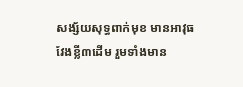សង្ស័យសុទ្ធពាក់មុខ មានអាវុធវែងខ្លី៣ដើម រួមទាំងមាន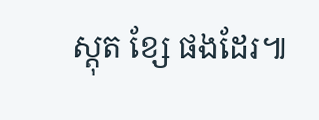ស្តុត ខ្សែ ផងដែរ៕